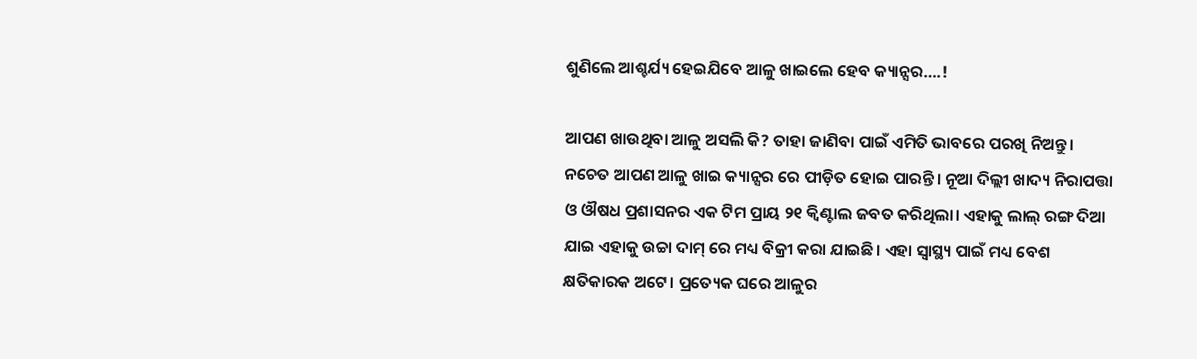ଶୁଣିଲେ ଆଶ୍ଚର୍ଯ୍ୟ ହେଇଯିବେ ଆଳୁ ଖାଇଲେ ହେବ କ୍ୟାନ୍ସର….!

ଆପଣ ଖାଉଥିବା ଆଳୁ ଅସଲି କି? ତାହା ଜାଣିବା ପାଇଁ ଏମିତି ଭାବରେ ପରଖି ନିଅନ୍ତୁ। ନଚେତ ଆପଣ ଆଳୁ ଖାଇ କ୍ୟାନ୍ସର ରେ ପୀଡ଼ିତ ହୋଇ ପାରନ୍ତି। ନୂଆ ଦିଲ୍ଲୀ ଖାଦ୍ୟ ନିରାପତ୍ତା ଓ ଔଷଧ ପ୍ରଶାସନର ଏକ ଟିମ ପ୍ରାୟ ୨୧ କ୍ଵିଣ୍ଟାଲ ଜବତ କରିଥିଲା। ଏହାକୁ ଲାଲ୍ ରଙ୍ଗ ଦିଆ ଯାଇ ଏହାକୁ ଉଚ୍ଚା ଦାମ୍ ରେ ମଧ୍ୟ ବିକ୍ରୀ କରା ଯାଇଛି। ଏହା ସ୍ବାସ୍ଥ୍ୟ ପାଇଁ ମଧ୍ୟ ବେଶ କ୍ଷତିକାରକ ଅଟେ। ପ୍ରତ୍ୟେକ ଘରେ ଆଳୁର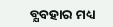ବ୍ଯବହାର ମଧ୍ୟ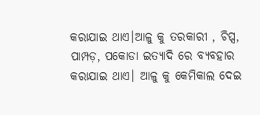କରାଯାଇ ଥାଏ।ଆଳୁ କୁ ତରକାରୀ , ଚିପ୍ସ, ପାମ୍ପଡ଼, ପକୋଡା ଇତ୍ୟାଦି ରେ ବ୍ଯବହାର କରାଯାଇ ଥାଏ। ଆଳୁ କୁ କେମିକାଲ ଦେଇ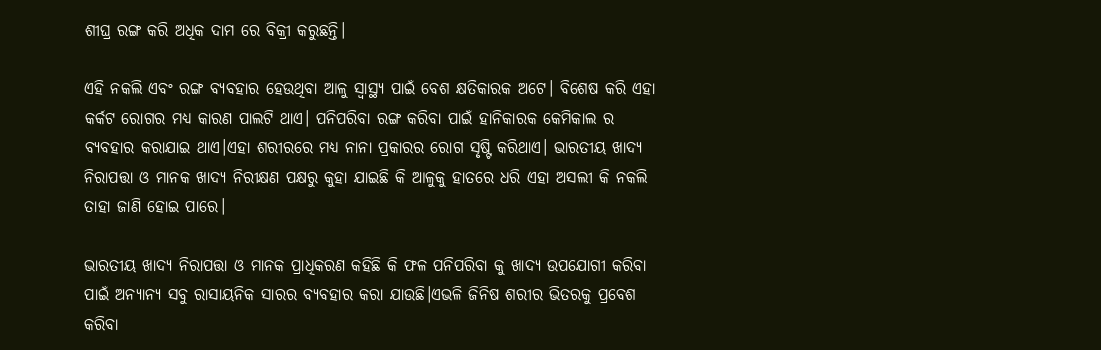ଶୀଘ୍ର ରଙ୍ଗ କରି ଅଧିକ ଦାମ ରେ ବିକ୍ରୀ କରୁଛନ୍ତି।

ଏହି ନକଲି ଏବଂ ରଙ୍ଗ ବ୍ଯବହାର ହେଉଥିବା ଆଳୁ ସ୍ବାସ୍ଥ୍ୟ ପାଇଁ ବେଶ କ୍ଷତିକାରକ ଅଟେ। ବିଶେଷ କରି ଏହା କର୍କଟ ରୋଗର ମଧ୍ୟ କାରଣ ପାଲଟି ଥାଏ। ପନିପରିବା ରଙ୍ଗ କରିବା ପାଇଁ ହାନିକାରକ କେମିକାଲ ର ବ୍ୟବହାର କରାଯାଇ ଥାଏ।ଏହା ଶରୀରରେ ମଧ୍ୟ ନାନା ପ୍ରକାରର ରୋଗ ସୃଷ୍ଟି କରିଥାଏ। ଭାରତୀୟ ଖାଦ୍ୟ ନିରାପତ୍ତା ଓ ମାନକ ଖାଦ୍ୟ ନିରୀକ୍ଷଣ ପକ୍ଷରୁ କୁହା ଯାଇଛି କି ଆଳୁକୁ ହାତରେ ଧରି ଏହା ଅସଲୀ କି ନକଲି ତାହା ଜାଣି ହୋଇ ପାରେ।

ଭାରତୀୟ ଖାଦ୍ୟ ନିରାପତ୍ତା ଓ ମାନକ ପ୍ରାଧିକରଣ କହିଛି କି ଫଳ ପନିପରିବା କୁ ଖାଦ୍ୟ ଉପଯୋଗୀ କରିବା ପାଇଁ ଅନ୍ୟାନ୍ୟ ସବୁ ରାସାୟନିକ ସାରର ବ୍ୟବହାର କରା ଯାଉଛି।ଏଭଳି ଜିନିଷ ଶରୀର ଭିତରକୁ ପ୍ରବେଶ କରିବା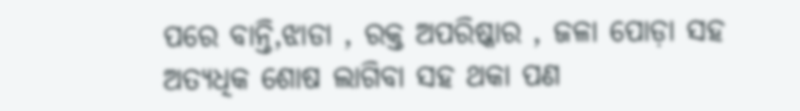ପରେ ବାନ୍ତି,ଝାଡା , ରକ୍ତ ଅପରିଷ୍କାର , ଜଳା ପୋଡ଼ା ସହ ଅତ୍ୟଧିକ ଶୋଷ ଲାଗିବା ସହ ଥକା ପଣ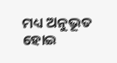ମଧ୍ୟ ଅନୁଭୂତ ହୋଇ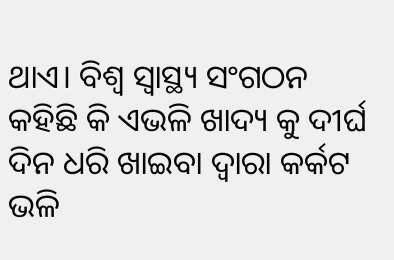ଥାଏ। ବିଶ୍ଵ ସ୍ଵାସ୍ଥ୍ୟ ସଂଗଠନ କହିଛି କି ଏଭଳି ଖାଦ୍ୟ କୁ ଦୀର୍ଘ ଦିନ ଧରି ଖାଇବା ଦ୍ୱାରା କର୍କଟ ଭଳି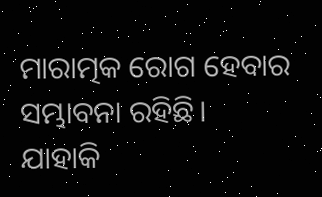ମାରାତ୍ମକ ରୋଗ ହେବାର ସମ୍ଭାବନା ରହିଛି। ଯାହାକି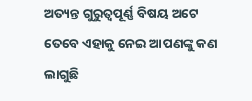ଅତ୍ୟନ୍ତ ଗୁରୁତ୍ୱପୂର୍ଣ୍ଣ ବିଷୟ ଅଟେ ତେବେ ଏହାକୁ ନେଇ ଆପଣଙ୍କୁ କଣ ଲାଗୁଛି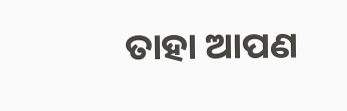ତାହା ଆପଣ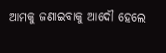ଆମକୁ ଜଣାଇବାକୁ ଆଦୌ ହେଲେ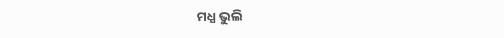ମଧ୍ଯ ଭୁଲି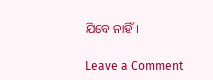ଯିବେ ନାହିଁ।

Leave a Comment